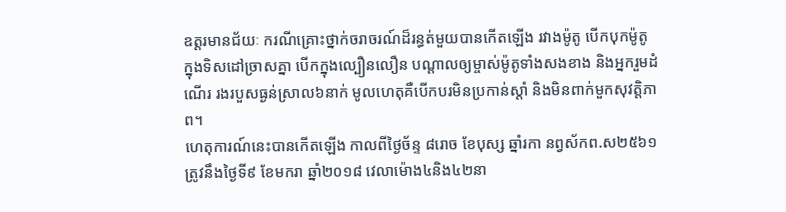ឧត្ដរមានជ័យៈ ករណីគ្រោះថ្នាក់ចរាចរណ៍ដ៏រន្ធត់មួយបានកើតឡើង រវាងម៉ូតូ បើកបុកម៉ូតូ ក្នុងទិសដៅច្រាសគ្នា បើកក្នុងល្បឿនលឿន បណ្តាលឲ្យម្ចាស់ម៉ូតូទាំងសងខាង និងអ្នករួមដំណើរ រងរបួសធ្ងន់ស្រាល៦នាក់ មូលហេតុគឺបើកបរមិនប្រកាន់ស្តាំ និងមិនពាក់មួកសុវត្តិភាព។
ហេតុការណ៍នេះបានកើតឡើង កាលពីថ្ងៃច័ន្ទ ៨រោច ខែបុស្ស ឆ្នាំរកា នព្វស័កព.ស២៥៦១ ត្រូវនឹងថ្ងៃទី៩ ខែមករា ឆ្នាំ២០១៨ វេលាម៉ោង៤និង៤២នា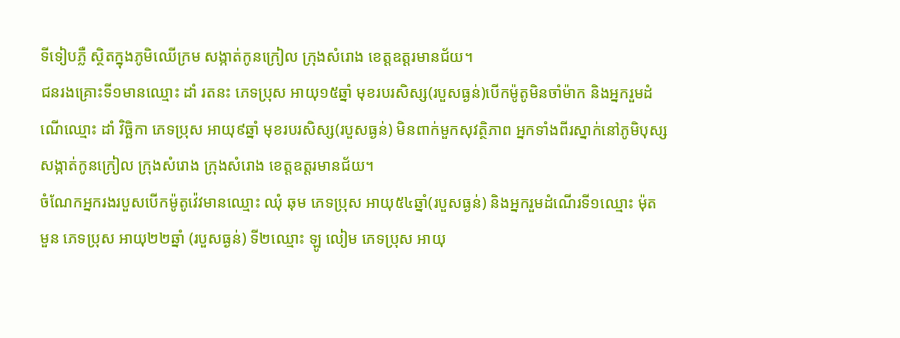ទីទៀបភ្លឺ ស្ថិតក្នុងភូមិឈើក្រម សង្កាត់កូនក្រៀល ក្រុងសំរោង ខេត្តឧត្ដរមានជ័យ។
ជនរងគ្រោះទី១មានឈ្មោះ ដាំ រតនះ ភេទប្រុស អាយុ១៥ឆ្នាំ មុខរបរសិស្ស(របួសធ្ងន់)បើកម៉ូតូមិនចាំម៉ាក និងអ្នករួមដំណើឈ្មោះ ដាំ វិច្ឆិកា ភេទប្រុស អាយុ៩ឆ្នាំ មុខរបរសិស្ស(របួសធ្ងន់) មិនពាក់មួកសុវត្ថិភាព អ្នកទាំងពីរស្នាក់នៅភូមិបុស្ស សង្កាត់កូនក្រៀល ក្រុងសំរោង ក្រុងសំរោង ខេត្តឧត្តរមានជ័យ។
ចំណែកអ្នករងរបួសបើកម៉ូតូវ៉េវមានឈ្មោះ ឈុំ ឆុម ភេទប្រុស អាយុ៥៤ឆ្នាំ(របួសធ្ងន់) និងអ្នករួមដំណើរទី១ឈ្មោះ ម៉ុត មួន ភេទប្រុស អាយុ២២ឆ្នាំ (របួសធ្ងន់) ទី២ឈ្មោះ ឡូ លៀម ភេទប្រុស អាយុ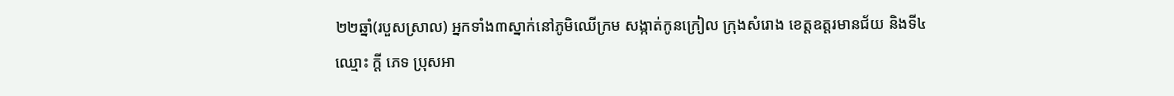២២ឆ្នាំ(របួសស្រាល) អ្នកទាំង៣ស្នាក់នៅភូមិឈើក្រម សង្កាត់កូនក្រៀល ក្រុងសំរោង ខេត្តឧត្តរមានជ័យ និងទី៤ឈ្មោះ ក្តី ភេទ ប្រុសអា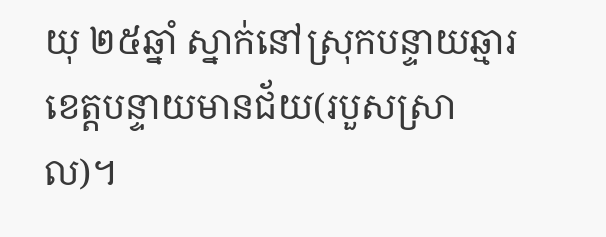យុ ២៥ឆ្នាំ ស្នាក់នៅស្រុកបន្ទាយឆ្មារ ខេត្តបន្ទាយមានជ័យ(របួសស្រាល)។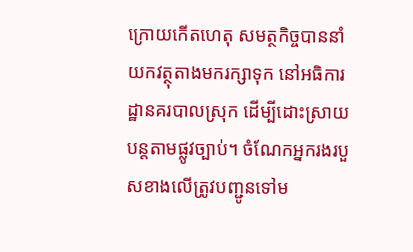ក្រោយកើតហេតុ សមត្ថកិច្ចបាននាំយកវត្ថុតាងមករក្សាទុក នៅអធិការដ្ឋានគរបាលស្រុក ដើម្បីដោះស្រាយបន្តតាមផ្លូវច្បាប់។ ចំណែកអ្នករងរបួសខាងលើត្រូវបញ្ជូនទៅម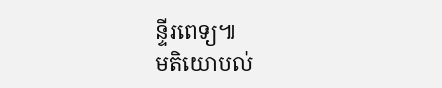ន្ទីរពេទ្យ៕
មតិយោបល់